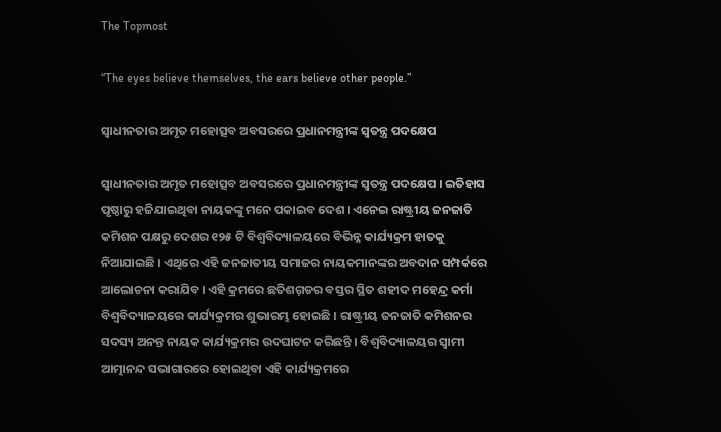The Topmost

“The eyes believe themselves, the ears believe other people.”

ସ୍ବାଧୀନତାର ଅମୃତ ମହୋତ୍ସବ ଅବସରରେ ପ୍ରଧାନମନ୍ତ୍ରୀଙ୍କ ସ୍ବତନ୍ତ୍ର ପଦକ୍ଷେପ

ସ୍ବାଧୀନତାର ଅମୃତ ମହୋତ୍ସବ ଅବସରରେ ପ୍ରଧାନମନ୍ତ୍ରୀଙ୍କ ସ୍ବତନ୍ତ୍ର ପଦକ୍ଷେପ । ଇତିହାସ ପୃଷ୍ଠାରୁ ହଜିଯାଇଥିବା ନାୟକଙ୍କୁ ମନେ ପକାଇବ ଦେଶ । ଏନେଇ ରାଷ୍ଟ୍ରୀୟ ଜନଜାତି କମିଶନ ପକ୍ଷରୁ ଦେଶର ୧୨୫ ଟି ବିଶ୍ୱବିଦ୍ୟାଳୟରେ ବିଭିନ୍ନ କାର୍ଯ୍ୟକ୍ରମ ହାତକୁ ନିଆଯାଇଛି । ଏଥିରେ ଏହି ଜନଜାତୀୟ ସମାଜର ନାୟକମାନଙ୍କର ଅବଦାନ ସମ୍ପର୍କରେ ଆଲୋଚନା କରାଯିବ । ଏହି କ୍ରମରେ ଛତିଶଗ଼ଡର ବସ୍ତର ସ୍ଥିତ ଶହୀଦ ମହେନ୍ଦ୍ର କର୍ମା ବିଶ୍ବବିଦ୍ୟାଳୟରେ କାର୍ଯ୍ୟକ୍ରମର ଶୁଭାରମ୍ଭ ହୋଇଛି । ରାଷ୍ଟ୍ରୀୟ ଜନଜାତି କମିଶନର ସଦସ୍ୟ ଅନନ୍ତ ନାୟକ କାର୍ଯ୍ୟକ୍ରମର ଉଦଘାଟନ କରିଛନ୍ତି । ବିଶ୍ୱବିଦ୍ୟାଳୟର ସ୍ୱାମୀ ଆତ୍ମାନନ୍ଦ ସଭାଗାରରେ ହୋଇଥିବା ଏହି କାର୍ଯ୍ୟକ୍ରମରେ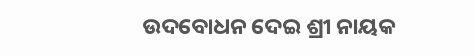ଉଦବୋଧନ ଦେଇ ଶ୍ରୀ ନାୟକ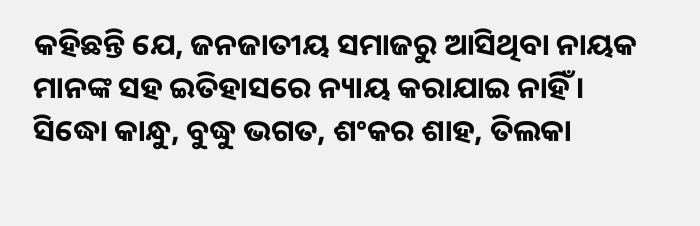କହିଛନ୍ତି ଯେ, ଜନଜାତୀୟ ସମାଜରୁ ଆସିଥିବା ନାୟକ ମାନଙ୍କ ସହ ଇତିହାସରେ ନ୍ୟାୟ କରାଯାଇ ନାହିଁ । ସିଦ୍ଧୋ କାନ୍ଧୁ, ବୁଦ୍ଧୁ ଭଗତ, ଶଂକର ଶାହ, ତିଲକା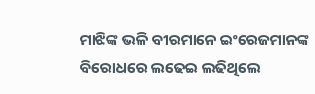ମାଝିଙ୍କ ଭଳି ବୀରମାନେ ଇଂରେଜମାନଙ୍କ ବିରୋଧରେ ଲଢେଇ ଲଢିଥିଲେ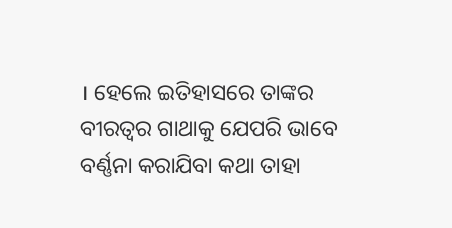। ହେଲେ ଇତିହାସରେ ତାଙ୍କର ବୀରତ୍ୱର ଗାଥାକୁ ଯେପରି ଭାବେ ବର୍ଣ୍ଣନା କରାଯିବା କଥା ତାହା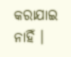କରାଯାଇ ନାହିଁ ।